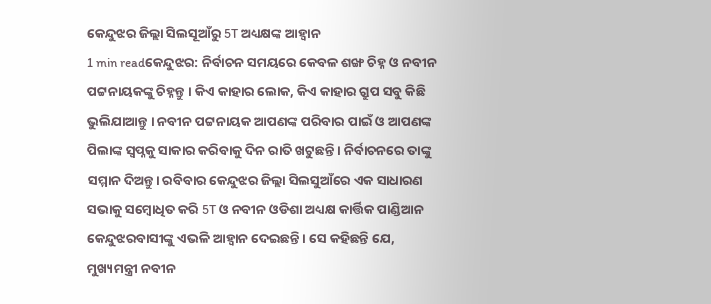କେନ୍ଦୁଝର ଜିଲ୍ଲା ସିଲସୂଆଁରୁ 5T ଅଧ୍ୟକ୍ଷଙ୍କ ଆହ୍ବାନ
1 min readକେନ୍ଦୁଝର: ନିର୍ବାଚନ ସମୟରେ କେବଳ ଶଙ୍ଖ ଚିହ୍ନ ଓ ନବୀନ ପଟ୍ଟନାୟକଙ୍କୁ ଚିହ୍ନନ୍ତୁ । କିଏ କାହାର ଲୋକ, କିଏ କାହାର ଗ୍ରୁପ ସବୁ କିଛି ଭୁଲିଯାଆନ୍ତୁ । ନବୀନ ପଟ୍ଟନାୟକ ଆପଣଙ୍କ ପରିବାର ପାଇଁ ଓ ଆପଣଙ୍କ ପିଲାଙ୍କ ସ୍ୱପ୍ନକୁ ସାକାର କରିବାକୁ ଦିନ ରାତି ଖଟୁଛନ୍ତି । ନିର୍ବାଚନରେ ତାଙ୍କୁ ସମ୍ମାନ ଦିଅନ୍ତୁ। ରବିବାର କେନ୍ଦୁଝର ଜିଲ୍ଲା ସିଲସୁଆଁରେ ଏକ ସାଧାରଣ ସଭାକୁ ସମ୍ବୋଧିତ କରି 5T ଓ ନବୀନ ଓଡିଶା ଅଧ୍ୟକ୍ଷ କାର୍ତ୍ତିକ ପାଣ୍ଡିଆନ କେନ୍ଦୁଝରବାସୀଙ୍କୁ ଏଭଳି ଆହ୍ୱାନ ଦେଇଛନ୍ତି । ସେ କହିଛନ୍ତି ଯେ, ମୁଖ୍ୟମନ୍ତ୍ରୀ ନବୀନ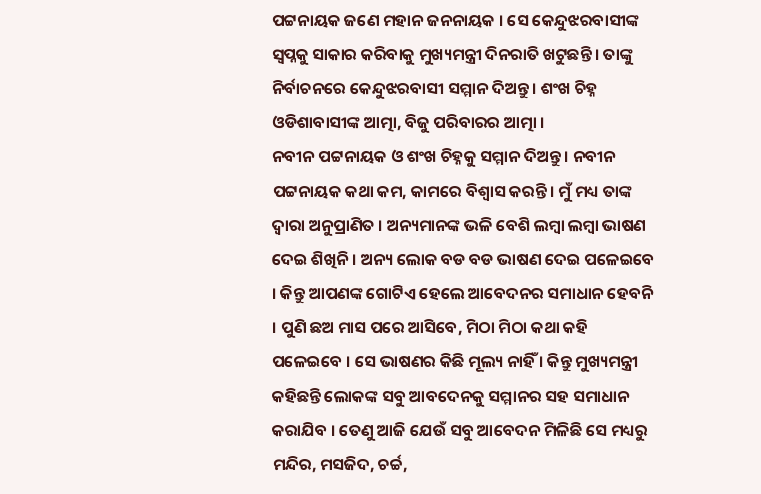ପଟ୍ଟନାୟକ ଜଣେ ମହାନ ଜନନାୟକ । ସେ କେନ୍ଦୁଝରବାସୀଙ୍କ ସ୍ୱପ୍ନକୁ ସାକାର କରିବାକୁ ମୁଖ୍ୟମନ୍ତ୍ରୀ ଦିନରାତି ଖଟୁଛନ୍ତି । ତାଙ୍କୁ ନିର୍ବାଚନରେ କେନ୍ଦୁଝରବାସୀ ସମ୍ମାନ ଦିଅନ୍ତୁ । ଶଂଖ ଚିହ୍ନ ଓଡିଶାବାସୀଙ୍କ ଆତ୍ମା, ବିଜୁ ପରିବାରର ଆତ୍ମା ।
ନବୀନ ପଟ୍ଟନାୟକ ଓ ଶଂଖ ଚିହ୍ନକୁ ସମ୍ମାନ ଦିଅନ୍ତୁ । ନବୀନ ପଟ୍ଟନାୟକ କଥା କମ, କାମରେ ବିଶ୍ୱାସ କରନ୍ତି । ମୁଁ ମଧ୍ୟ ତାଙ୍କ ଦ୍ୱାରା ଅନୁପ୍ରାଣିତ । ଅନ୍ୟମାନଙ୍କ ଭଳି ବେଶି ଲମ୍ବା ଲମ୍ବା ଭାଷଣ ଦେଇ ଶିଖିନି । ଅନ୍ୟ ଲୋକ ବଡ ବଡ ଭାଷଣ ଦେଇ ପଳେଇବେ । କିନ୍ତୁ ଆପଣଙ୍କ ଗୋଟିଏ ହେଲେ ଆବେଦନର ସମାଧାନ ହେବନି । ପୁଣି ଛଅ ମାସ ପରେ ଆସିବେ, ମିଠା ମିଠା କଥା କହି ପଳେଇବେ । ସେ ଭାଷଣର କିଛି ମୂଲ୍ୟ ନାହିଁ । କିନ୍ତୁ ମୁଖ୍ୟମନ୍ତ୍ରୀ କହିଛନ୍ତି ଲୋକଙ୍କ ସବୁ ଆବଦେନକୁ ସମ୍ମାନର ସହ ସମାଧାନ କରାଯିବ । ତେଣୁ ଆଜି ଯେଉଁ ସବୁ ଆବେଦନ ମିଳିଛି ସେ ମଧ୍ୟରୁ ମନ୍ଦିର, ମସଜିଦ, ଚର୍ଚ୍ଚ,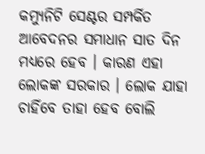କମ୍ୟୁନିଟି ସେଣ୍ଟର ସମ୍ପର୍କିତ ଆବେଦନର ସମାଧାନ ସାତ ଦିନ ମଧ୍ୟରେ ହେବ । କାରଣ ଏହା ଲୋକଙ୍କ ସରକାର । ଲୋକ ଯାହା ଚାହିଁବେ ତାହା ହେବ ବୋଲି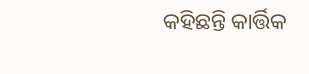କହିଛନ୍ତି କାର୍ତ୍ତିକ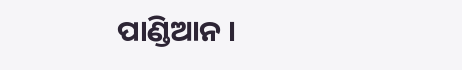ପାଣ୍ଡିଆନ ।